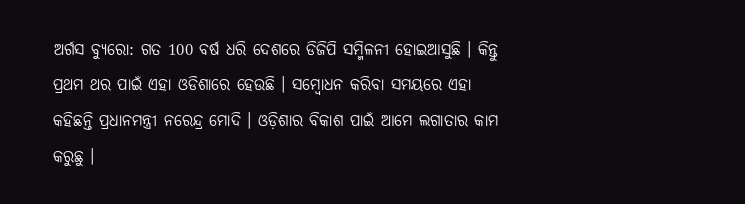ଅର୍ଗସ ବ୍ୟୁରୋ: ଗତ 100 ବର୍ଷ ଧରି ଦେଶରେ ଡିଜିପି ସମ୍ମିଳନୀ ହୋଇଆସୁଛି । କିନ୍ତୁ ପ୍ରଥମ ଥର ପାଇଁ ଏହା ଓଡିଶାରେ ହେଉଛି । ସମ୍ବୋଧନ କରିବା ସମୟରେ ଏହା କହିଛନ୍ତି ପ୍ରଧାନମନ୍ତ୍ରୀ ନରେନ୍ଦ୍ର ମୋଦି । ଓଡ଼ିଶାର ବିକାଶ ପାଇଁ ଆମେ ଲଗାତାର କାମ କରୁଛୁ ।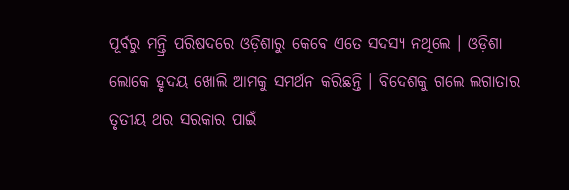ପୂର୍ବରୁ ମନ୍ତ୍ରି ପରିଷଦରେ ଓଡ଼ିଶାରୁ କେବେ ଏତେ ସଦସ୍ୟ ନଥିଲେ । ଓଡ଼ିଶା ଲୋକେ ହୃଦୟ ଖୋଲି ଆମକୁ ସମର୍ଥନ କରିଛନ୍ତି । ବିଦେଶକୁ ଗଲେ ଲଗାତାର ତୃତୀୟ ଥର ସରକାର ପାଇଁ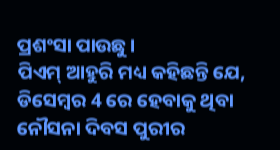ପ୍ରଶଂସା ପାଉଛୁ ।
ପିଏମ୍ ଆହୁରି ମଧ୍ୟ କହିଛନ୍ତି ଯେ, ଡିସେମ୍ବର 4 ରେ ହେବାକୁ ଥିବା ନୌସନା ଦିବସ ପୁରୀର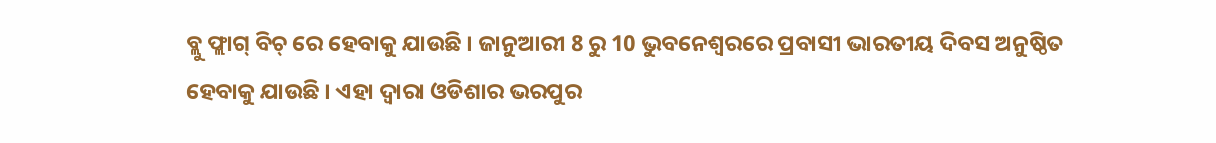ବ୍ଲୁ ଫ୍ଲାଗ୍ ବିଚ୍ ରେ ହେବାକୁ ଯାଉଛି । ଜାନୁଆରୀ 8 ରୁ 10 ଭୁବନେଶ୍ୱରରେ ପ୍ରବାସୀ ଭାରତୀୟ ଦିବସ ଅନୁଷ୍ଠିତ ହେବାକୁ ଯାଉଛି । ଏହା ଦ୍ୱାରା ଓଡିଶାର ଭରପୁର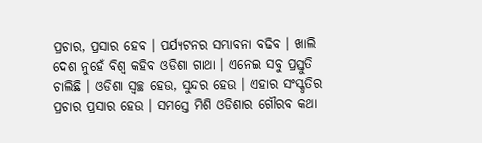ପ୍ରଚାର, ପ୍ରସାର ହେବ । ପର୍ଯ୍ୟଟନର ସମ୍ଭାବନା ବଢିବ । ଖାଲି ଦେଶ ନୁହେଁ ବିଶ୍ୱ କହିବ ଓଡିଶା ଗାଥା । ଏନେଇ ସବୁ ପ୍ରସ୍ତୁତି ଚାଲିଛି । ଓଡିଶା ସ୍ୱଚ୍ଛ ହେଉ, ସୁନ୍ଦର ହେଉ । ଏହାର ସଂସ୍କୃତିର ପ୍ରଚାର ପ୍ରସାର ହେଉ । ସମସ୍ତେ ମିଶି ଓଡିଶାର ଗୌରବ କଥା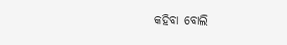କହିବା ବୋଲି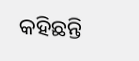କହିଛନ୍ତି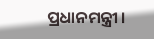ପ୍ରଧାନମନ୍ତ୍ରୀ ।